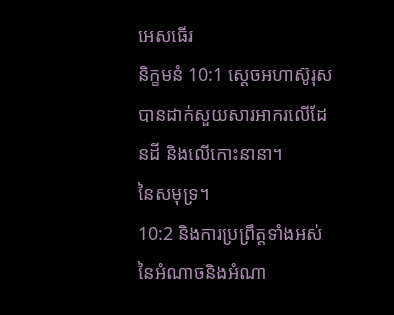អេសធើរ
និក្ខមនំ 10:1 ស្ដេចអហាស៊ូរុសបានដាក់សួយសារអាករលើដែនដី និងលើកោះនានា។
នៃសមុទ្រ។
10:2 និងការប្រព្រឹត្តទាំងអស់នៃអំណាចនិងអំណា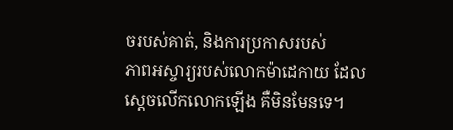ចរបស់គាត់, និងការប្រកាសរបស់
ភាពអស្ចារ្យរបស់លោកម៉ាដេកាយ ដែលស្ដេចលើកលោកឡើង គឺមិនមែនទេ។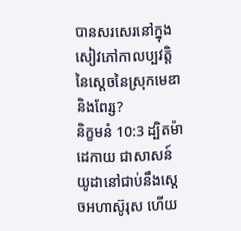បានសរសេរនៅក្នុងសៀវភៅកាលប្បវត្តិនៃស្តេចនៃស្រុកមេឌានិងពែរ្ស?
និក្ខមនំ 10:3 ដ្បិតម៉ាដេកាយ ជាសាសន៍យូដានៅជាប់នឹងស្តេចអហាស៊ូរុស ហើយ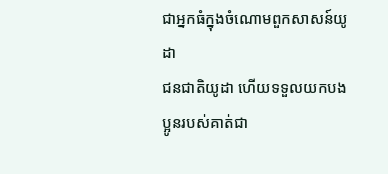ជាអ្នកធំក្នុងចំណោមពួកសាសន៍យូដា
ជនជាតិយូដា ហើយទទួលយកបងប្អូនរបស់គាត់ជា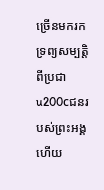ច្រើនមករកទ្រព្យសម្បត្តិ
ពីប្រជាu200cជនរបស់ព្រះអង្គ ហើយ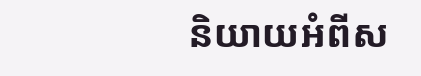និយាយអំពីស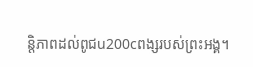ន្តិភាពដល់ពូជu200cពង្សរបស់ព្រះអង្គ។